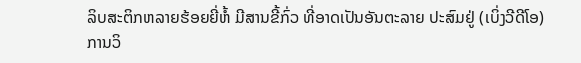ລິບສະຕິກຫລາຍຮ້ອຍຍີ່ຫໍ້ ມີສານຂີ້ກົ່ວ ທີ່ອາດເປັນອັນຕະລາຍ ປະສົມຢູ່ (ເບິ່ງວີດີໂອ)
ການວິ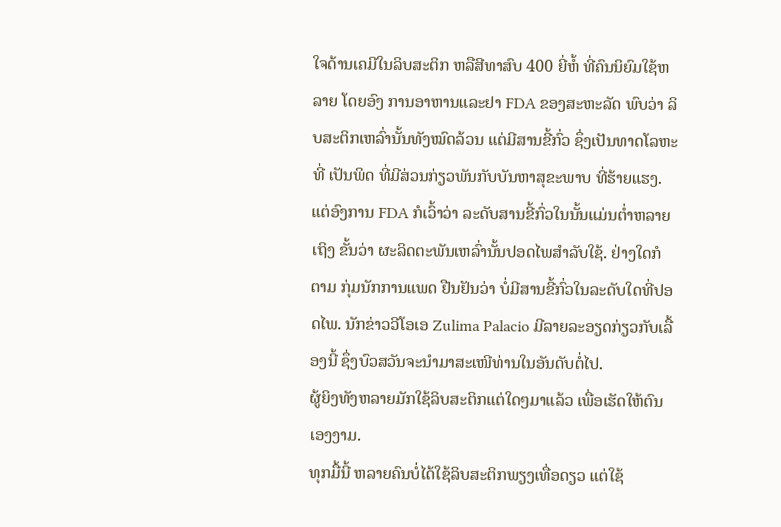ໃຈດ້ານເຄມີໃນລິບສະຕິກ ຫລືສີທາສົບ 400 ຍີ່ຫໍ້ ທີ່ຄົນນິຍົມໃຊ້ຫລາຍ ໂດຍອົງ ການອາຫານແລະຢາ FDA ຂອງສະຫະລັດ ພົບວ່າ ລິບສະຕິກເຫລົ່ານັ້ນທັງໝົດລ້ວນ ແຕ່ມີສານຂີ້ກົ່ວ ຊຶ່ງເປັນທາດໂລຫະທີ່ ເປັນພິດ ທີ່ມີສ່ວນກ່ຽວພັນກັບບັນຫາສຸຂະພາບ ທີ່ຮ້າຍແຮງ. ແຕ່ອົງການ FDA ກໍເວົ້າວ່າ ລະດັບສານຂີ້ກົ່ວໃນນັ້ນແມ່ນຕໍ່າຫລາຍ ເຖິງ ຂັ້ນວ່າ ຜະລິດຕະພັນເຫລົ່ານັ້ນປອດໄພສໍາລັບໃຊ້. ຢ່າງໃດກໍຕາມ ກຸ່ມນັກການແພດ ຢືນຢັນວ່າ ບໍ່ມີສານຂີ້ກົ່ວໃນລະດັບໃດທີ່ປອດໄພ. ນັກຂ່າວວີໂອເອ Zulima Palacio ມີລາຍລະອຽດກ່ຽວກັບເລື້ອງນີ້ ຊຶ່ງບົວສວັນຈະນໍາມາສະເໜີທ່ານໃນອັນດັບຕໍ່ໄປ.
ຜູ້ຍິງທັງຫລາຍມັກໃຊ້ລິບສະຕິກແຕ່ໃດໆມາແລ້ວ ເພື່ອເຮັດໃຫ້ຕົນເອງງາມ.
ທຸກມື້ນີ້ ຫລາຍຄົນບໍ່ໄດ້ໃຊ້ລິບສະຕິກພຽງເທື່ອດຽວ ແຕ່ໃຊ້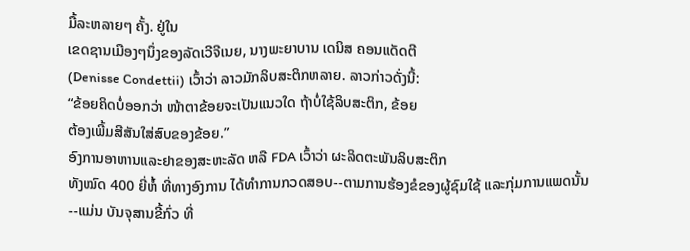ມື້ລະຫລາຍໆ ຄັ້ງ. ຢູ່ໃນ
ເຂດຊານເມືອງໆນຶ່ງຂອງລັດເວີຈີເນຍ, ນາງພະຍາບານ ເດນິສ ຄອນແດັດຕີ
(Denisse Condettii) ເວົ້າວ່າ ລາວມັກລິບສະຕິກຫລາຍ. ລາວກ່າວດັ່ງນີ້:
“ຂ້ອຍຄິດບໍ່ອອກວ່າ ໜ້າຕາຂ້ອຍຈະເປັນແນວໃດ ຖ້າບໍ່ໃຊ້ລິບສະຕິກ, ຂ້ອຍ
ຕ້ອງເພີ້ມສີສັນໃສ່ສົບຂອງຂ້ອຍ.”
ອົງການອາຫານແລະຢາຂອງສະຫະລັດ ຫລື FDA ເວົ້າວ່າ ຜະລິດຕະພັນລິບສະຕິກ
ທັງໝົດ 400 ຍີ່ຫໍ້ ທີ່ທາງອົງການ ໄດ້ທໍາການກວດສອບ--ຕາມການຮ້ອງຂໍຂອງຜູ້ຊົມໃຊ້ ແລະກຸ່ມການແພດນັ້ນ--ແມ່ນ ບັນຈຸສານຂີ້ກົ່ວ ທີ່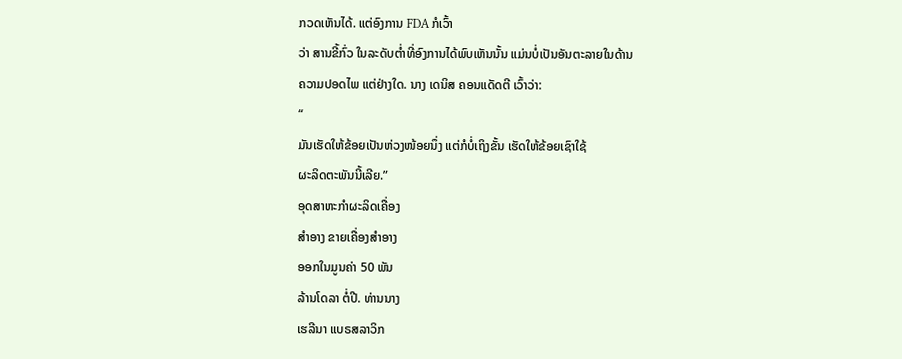ກວດເຫັນໄດ້. ແຕ່ອົງການ FDA ກໍເວົ້າ
ວ່າ ສານຂີ້ກົ່ວ ໃນລະດັບຕໍ່າທີ່ອົງການໄດ້ພົບເຫັນນັ້ນ ແມ່ນບໍ່ເປັນອັນຕະລາຍໃນດ້ານ
ຄວາມປອດໄພ ແຕ່ຢ່າງໃດ. ນາງ ເດນິສ ຄອນແດັດຕີ ເວົ້າວ່າ:
“
ມັນເຮັດໃຫ້ຂ້ອຍເປັນຫ່ວງໜ້ອຍນຶ່ງ ແຕ່ກໍບໍ່ເຖິງຂັ້ນ ເຮັດໃຫ້ຂ້ອຍເຊົາໃຊ້
ຜະລິດຕະພັນນີ້ເລີຍ.”
ອຸດສາຫະກໍາຜະລິດເຄື່ອງ
ສໍາອາງ ຂາຍເຄື່ອງສໍາອາງ
ອອກໃນມູນຄ່າ 50 ພັນ
ລ້ານໂດລາ ຕໍ່ປີ. ທ່ານນາງ
ເຮລີນາ ແບຣສລາວິກ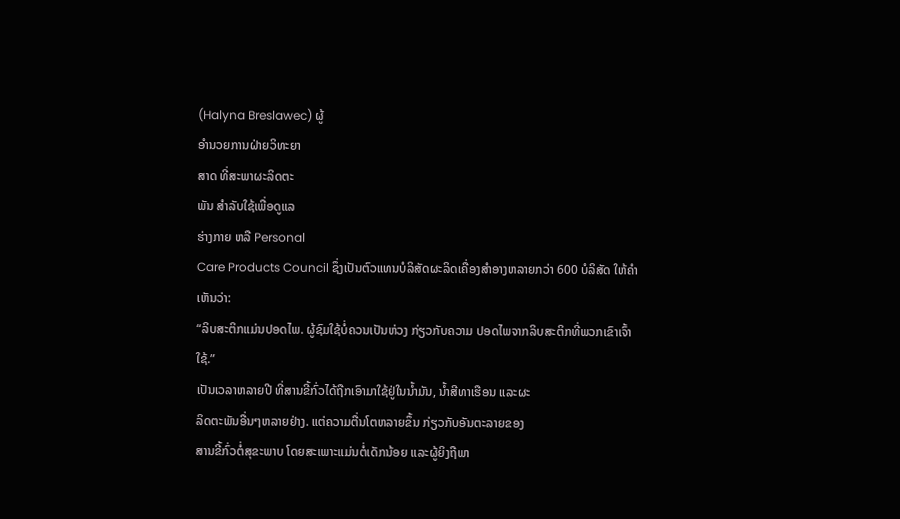(Halyna Breslawec) ຜູ້
ອໍານວຍການຝ່າຍວິທະຍາ
ສາດ ທີ່ສະພາຜະລິດຕະ
ພັນ ສໍາລັບໃຊ້ເພື່ອດູແລ
ຮ່າງກາຍ ຫລື Personal
Care Products Council ຊຶ່ງເປັນຕົວແທນບໍລິສັດຜະລິດເຄື່ອງສໍາອາງຫລາຍກວ່າ 600 ບໍລິສັດ ໃຫ້ຄໍາເຫັນວ່າ:
“ລິບສະຕິກແມ່ນປອດໄພ. ຜູ້ຊົມໃຊ້ບໍ່ຄວນເປັນຫ່ວງ ກ່ຽວກັບຄວາມ ປອດໄພຈາກລິບສະຕິກທີ່ພວກເຂົາເຈົ້າໃຊ້.”
ເປັນເວລາຫລາຍປີ ທີ່ສານຂີ້ກົ່ວໄດ້ຖືກເອົາມາໃຊ້ຢູ່ໃນນໍ້າມັນ, ນໍ້າສີທາເຮືອນ ແລະຜະ
ລິດຕະພັນອື່ນໆຫລາຍຢ່າງ. ແຕ່ຄວາມຕື່ນໂຕຫລາຍຂຶ້ນ ກ່ຽວກັບອັນຕະລາຍຂອງ
ສານຂີ້ກົ່ວຕໍ່ສຸຂະພາບ ໂດຍສະເພາະແມ່ນຕໍ່ເດັກນ້ອຍ ແລະຜູ້ຍິງຖືພາ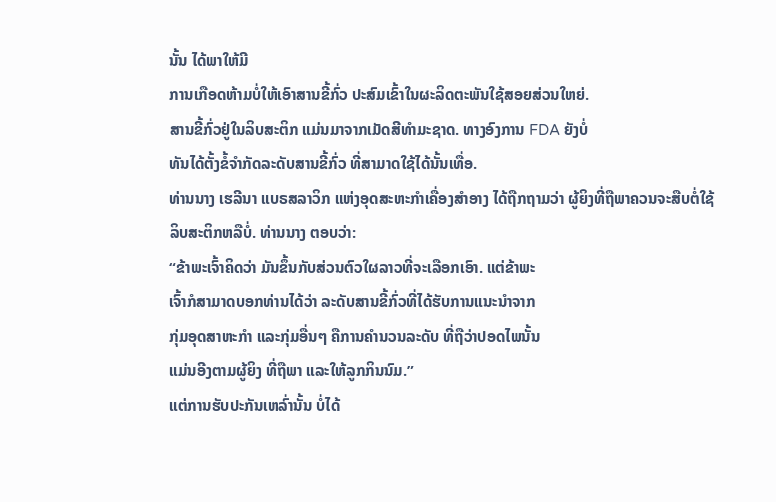ນັ້ນ ໄດ້ພາໃຫ້ມີ
ການເກືອດຫ້າມບໍ່ໃຫ້ເອົາສານຂີ້ກົ່ວ ປະສົມເຂົ້າໃນຜະລິດຕະພັນໃຊ້ສອຍສ່ວນໃຫຍ່.
ສານຂີ້ກົ່ວຢູ່ໃນລິບສະຕິກ ແມ່ນມາຈາກເມັດສີທໍາມະຊາດ. ທາງອົງການ FDA ຍັງບໍ່
ທັນໄດ້ຕັ້ງຂໍ້ຈໍາກັດລະດັບສານຂີ້ກົ່ວ ທີ່ສາມາດໃຊ້ໄດ້ນັ້ນເທື່ອ.
ທ່ານນາງ ເຮລີນາ ແບຣສລາວິກ ແຫ່ງອຸດສະຫະກໍາເຄື່ອງສໍາອາງ ໄດ້ຖືກຖາມວ່າ ຜູ້ຍິງທີ່ຖືພາຄວນຈະສືບຕໍ່ໃຊ້ລິບສະຕິກຫລືບໍ່. ທ່ານນາງ ຕອບວ່າ:
“ຂ້າພະເຈົ້າຄິດວ່າ ມັນຂຶ້ນກັບສ່ວນຕົວໃຜລາວທີ່ຈະເລືອກເອົາ. ແຕ່ຂ້າພະ
ເຈົ້າກໍສາມາດບອກທ່ານໄດ້ວ່າ ລະດັບສານຂີ້ກົ່ວທີ່ໄດ້ຮັບການແນະນໍາຈາກ
ກຸ່ມອຸດສາຫະກໍາ ແລະກຸ່ມອື່ນໆ ຄືການຄໍານວນລະດັບ ທີ່ຖືວ່າປອດໄພນັ້ນ
ແມ່ນອີງຕາມຜູ້ຍິງ ທີ່ຖືພາ ແລະໃຫ້ລູກກິນນົມ.”
ແຕ່ການຮັບປະກັນເຫລົ່ານັ້ນ ບໍ່ໄດ້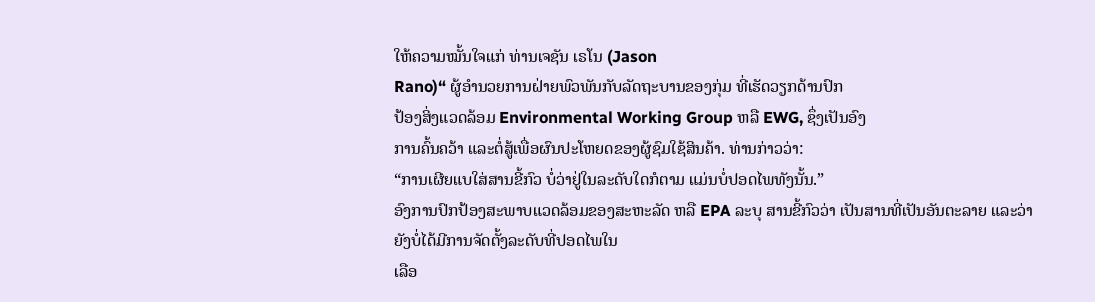ໃຫ້ຄວາມໝັ້ນໃຈແກ່ ທ່ານເຈຊັນ ເຣໂນ (Jason
Rano)“ ຜູ້ອໍານວຍການຝ່າຍພົວພັນກັບລັດຖະບານຂອງກຸ່ມ ທີ່ເຮັດວຽກດ້ານປົກ
ປ້ອງສິ່ງແວດລ້ອມ Environmental Working Group ຫລື EWG, ຊຶ່ງເປັນອົງ
ການຄົ້ນຄວ້າ ແລະຕໍ່ສູ້ເພື່ອຜົນປະໂຫຍດຂອງຜູ້ຊົມໃຊ້ສິນຄ້າ. ທ່ານກ່າວວ່າ:
“ການເຜີຍແບໃສ່ສານຂີ້ກົວ ບໍ່ວ່າຢູ່ໃນລະດັບໃດກໍຕາມ ແມ່ນບໍ່ປອດໄພທັງນັ້ນ.”
ອົງການປົກປ້ອງສະພາບແວດລ້ອມຂອງສະຫະລັດ ຫລື EPA ລະບຸ ສານຂີ້ກົວວ່າ ເປັນສານທີ່ເປັນອັນຕະລາຍ ແລະວ່າ ຍັງບໍ່ໄດ້ມີການຈັດຕັ້ງລະດັບທີ່ປອດໄພໃນ
ເລືອ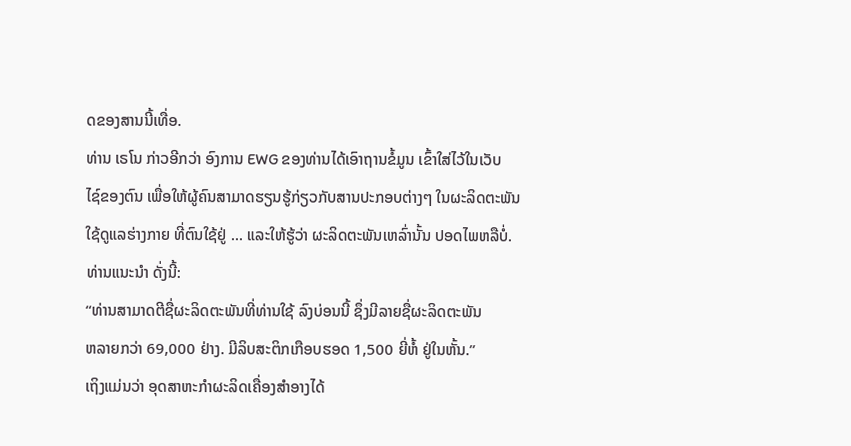ດຂອງສານນີ້ເທື່ອ.
ທ່ານ ເຣໂນ ກ່າວອີກວ່າ ອົງການ EWG ຂອງທ່ານໄດ້ເອົາຖານຂໍ້ມູນ ເຂົ້າໃສ່ໄວ້ໃນເວັບ
ໄຊ໌ຂອງຕົນ ເພື່ອໃຫ້ຜູ້ຄົນສາມາດຮຽນຮູ້ກ່ຽວກັບສານປະກອບຕ່າງໆ ໃນຜະລິດຕະພັນ
ໃຊ້ດູແລຮ່າງກາຍ ທີ່ຕົນໃຊ້ຢູ່ ... ແລະໃຫ້ຮູ້ວ່າ ຜະລິດຕະພັນເຫລົ່ານັ້ນ ປອດໄພຫລືບໍ່.
ທ່ານແນະນໍາ ດັ່ງນີ້:
“ທ່ານສາມາດຕີຊື່ຜະລິດຕະພັນທີ່ທ່ານໃຊ້ ລົງບ່ອນນີ້ ຊຶ່ງມີລາຍຊື່ຜະລິດຕະພັນ
ຫລາຍກວ່າ 69,000 ຢ່າງ. ມີລິບສະຕິກເກືອບຮອດ 1,500 ຍີ່ຫໍ້ ຢູ່ໃນຫັ້ນ.”
ເຖິງແມ່ນວ່າ ອຸດສາຫະກໍາຜະລິດເຄື່ອງສໍາອາງໄດ້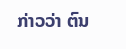ກ່າວວ່າ ຕົນ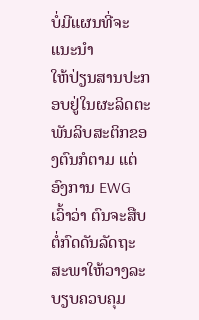ບໍ່ມີແຜນທີ່ຈະແນະນໍາ
ໃຫ້ປ່ຽນສານປະກອບຢູ່ໃນຜະລິດຕະພັນລິບສະຕິກຂອງຕົນກໍຕາມ ແຕ່ອົງການ EWG
ເວົ້າວ່າ ຕົນຈະສືບຕໍ່ກົດດັນລັດຖະສະພາໃຫ້ວາງລະບຽບຄວບຄຸມ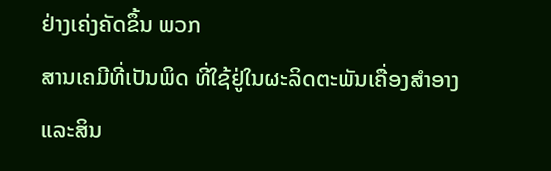ຢ່າງເຄ່ງຄັດຂຶ້ນ ພວກ
ສານເຄມີທີ່ເປັນພິດ ທີ່ໃຊ້ຢູ່ໃນຜະລິດຕະພັນເຄື່ອງສໍາອາງ ແລະສິນ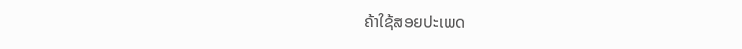ຄ້າໃຊ້ສອຍປະເພດ